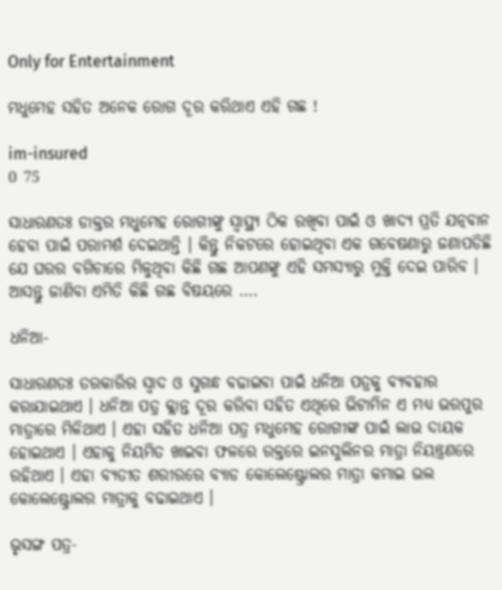Only for Entertainment

ମଧୁମେହ ସହିତ ଅନେକ ରୋଗ ଦୂର କରିଥାଏ ଏହି ଗଛ !

im-insured
0 75

ସାଧାରଣତଃ ଡାକ୍ତର ମଧୁମେହ ରୋଗୀଙ୍କୁ ସ୍ୱାସ୍ଥ୍ୟ ଠିକ ରଖିବା ପାଇଁ ଓ ଖାଦ୍ୟ ପ୍ରତି ଯତ୍ନବାନ ହେବା ପାଇଁ ପରାମର୍ଶ ଦେଇଥାନ୍ତି । କିନ୍ତୁ ନିକଟରେ ହୋଇଥିବା ଏକ ଗବେଷଣାରୁ ଜଣାପଡିଛି ଯେ ଘରର ବଗିଚାରେ ମିଳୁଥିବା କିଛି ଗଛ ଆପଣଙ୍କୁ ଏହି ସମସ୍ୟାରୁ ମୁକ୍ତି ଦେଇ ପାରିବ । ଆସନ୍ତୁ ଜାଣିବା ଏମିତି କିଛି ଗଛ ବିଷୟରେ ….

ଧନିଆ-

ସାଧାରଣତଃ ତରକାରିର ସ୍ୱାଦ ଓ ସୁଗନ୍ଧ ବଢାଇବା ପାଇଁ ଧନିଆ ପତ୍ରକୁ ବ୍ୟବହାର କରାଯାଇଥାଏ । ଧନିଆ ପତ୍ର କ୍ଲାନ୍ତ ଦୂର କରିବା ସହିତ ଏଥିରେ ଭିଟାମିନ ଏ ମଧ୍ୟ ଭରପୁର ମାତ୍ରାରେ ମିଳିଥାଏ । ଏହା ସହିତ ଧନିଆ ପତ୍ର ମଧୁମେହ ରୋଗୀଙ୍କ ପାଇଁ ଲାଭ ଦାୟକ ହୋଇଥାଏ । ଏହାକୁ ନିୟମିତ ଖାଇବା ଫଳରେ ରକ୍ତରେ ଇନସୁଲିନର ମାତ୍ରା ନିୟନ୍ତ୍ରଣରେ ରହିଥାଏ । ଏହା ବ୍ୟତୀତ ଶରୀରରେ ବ୍ୟାଡ କୋଲେଷ୍ଟ୍ରୋଲର ମାତ୍ରା କମାଇ ଭଲ କୋଲେଷ୍ଟ୍ରୋଲର ମାତ୍ରାକୁ ବଢାଇଥାଏ ।

ଭୃସଙ୍ଗ ପତ୍ର-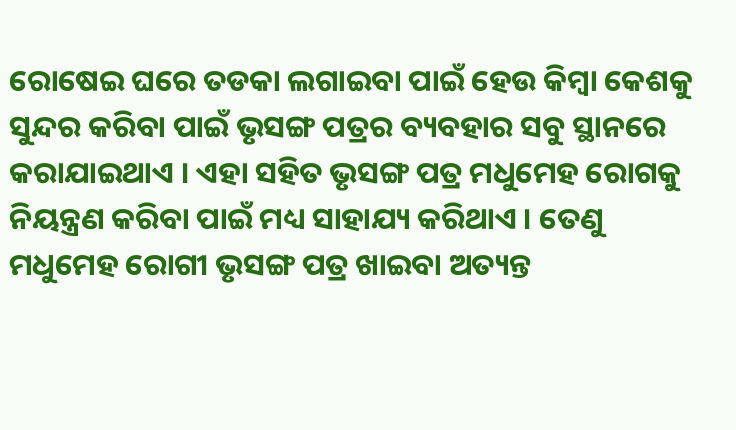ରୋଷେଇ ଘରେ ତଡକା ଲଗାଇବା ପାଇଁ ହେଉ କିମ୍ବା କେଶକୁ ସୁନ୍ଦର କରିବା ପାଇଁ ଭୃସଙ୍ଗ ପତ୍ରର ବ୍ୟବହାର ସବୁ ସ୍ଥାନରେ କରାଯାଇଥାଏ । ଏହା ସହିତ ଭୃସଙ୍ଗ ପତ୍ର ମଧୁମେହ ରୋଗକୁ ନିୟନ୍ତ୍ରଣ କରିବା ପାଇଁ ମଧ୍ୟ ସାହାଯ୍ୟ କରିଥାଏ । ତେଣୁ ମଧୁମେହ ରୋଗୀ ଭୃସଙ୍ଗ ପତ୍ର ଖାଇବା ଅତ୍ୟନ୍ତ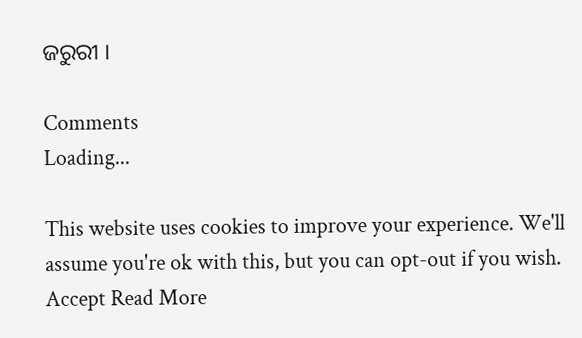ଜରୁରୀ ।

Comments
Loading...

This website uses cookies to improve your experience. We'll assume you're ok with this, but you can opt-out if you wish. Accept Read More